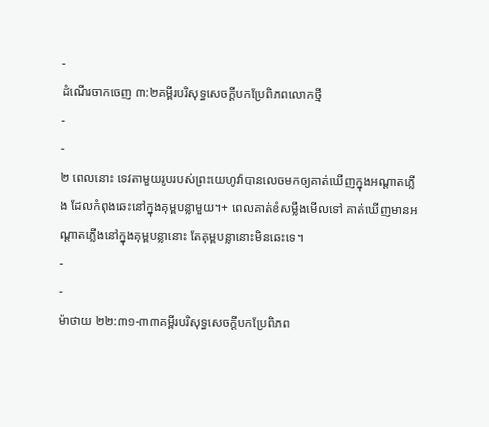-
ដំណើរចាកចេញ ៣:២គម្ពីរបរិសុទ្ធសេចក្ដីបកប្រែពិភពលោកថ្មី
-
-
២ ពេលនោះ ទេវតាមួយរូបរបស់ព្រះយេហូវ៉ាបានលេចមកឲ្យគាត់ឃើញក្នុងអណ្ដាតភ្លើង ដែលកំពុងឆេះនៅក្នុងគុម្ពបន្លាមួយ។+ ពេលគាត់ខំសម្លឹងមើលទៅ គាត់ឃើញមានអណ្ដាតភ្លើងនៅក្នុងគុម្ពបន្លានោះ តែគុម្ពបន្លានោះមិនឆេះទេ។
-
-
ម៉ាថាយ ២២:៣១-៣៣គម្ពីរបរិសុទ្ធសេចក្ដីបកប្រែពិភព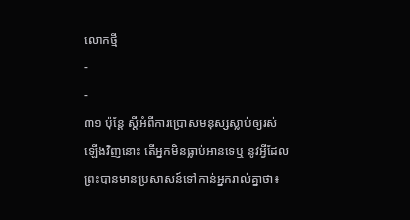លោកថ្មី
-
-
៣១ ប៉ុន្តែ ស្ដីអំពីការប្រោសមនុស្សស្លាប់ឲ្យរស់ឡើងវិញនោះ តើអ្នកមិនធ្លាប់អានទេឬ នូវអ្វីដែលព្រះបានមានប្រសាសន៍ទៅកាន់អ្នករាល់គ្នាថា៖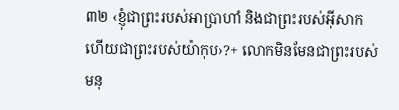៣២ ‹ខ្ញុំជាព្រះរបស់អាប្រាហាំ និងជាព្រះរបស់អ៊ីសាក ហើយជាព្រះរបស់យ៉ាកុប›?+ លោកមិនមែនជាព្រះរបស់មនុ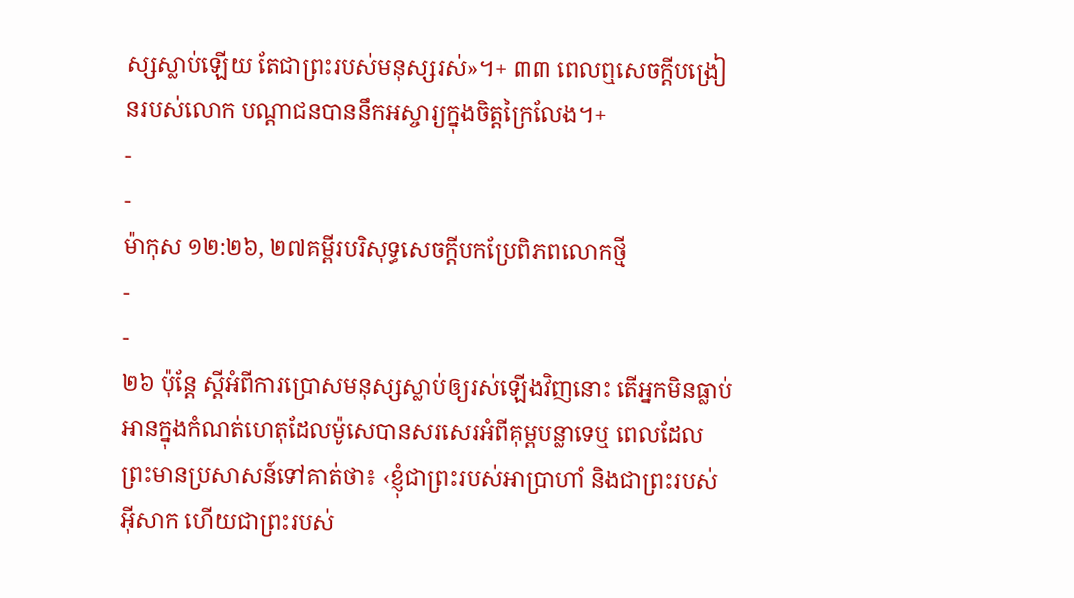ស្សស្លាប់ឡើយ តែជាព្រះរបស់មនុស្សរស់»។+ ៣៣ ពេលឮសេចក្ដីបង្រៀនរបស់លោក បណ្ដាជនបាននឹកអស្ចារ្យក្នុងចិត្តក្រៃលែង។+
-
-
ម៉ាកុស ១២:២៦, ២៧គម្ពីរបរិសុទ្ធសេចក្ដីបកប្រែពិភពលោកថ្មី
-
-
២៦ ប៉ុន្តែ ស្ដីអំពីការប្រោសមនុស្សស្លាប់ឲ្យរស់ឡើងវិញនោះ តើអ្នកមិនធ្លាប់អានក្នុងកំណត់ហេតុដែលម៉ូសេបានសរសេរអំពីគុម្ពបន្លាទេឬ ពេលដែលព្រះមានប្រសាសន៍ទៅគាត់ថា៖ ‹ខ្ញុំជាព្រះរបស់អាប្រាហាំ និងជាព្រះរបស់អ៊ីសាក ហើយជាព្រះរបស់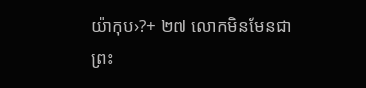យ៉ាកុប›?+ ២៧ លោកមិនមែនជាព្រះ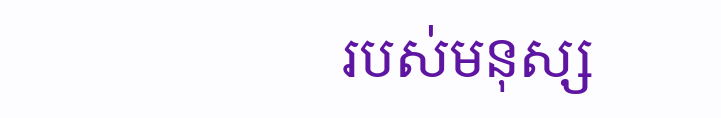របស់មនុស្ស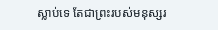ស្លាប់ទេ តែជាព្រះរបស់មនុស្សរ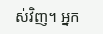ស់វិញ។ អ្នក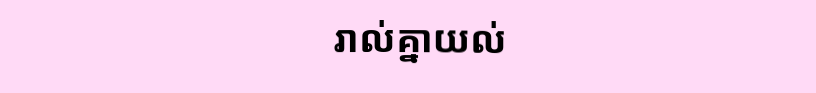រាល់គ្នាយល់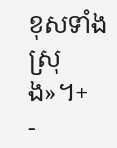ខុសទាំងស្រុង»។+
-